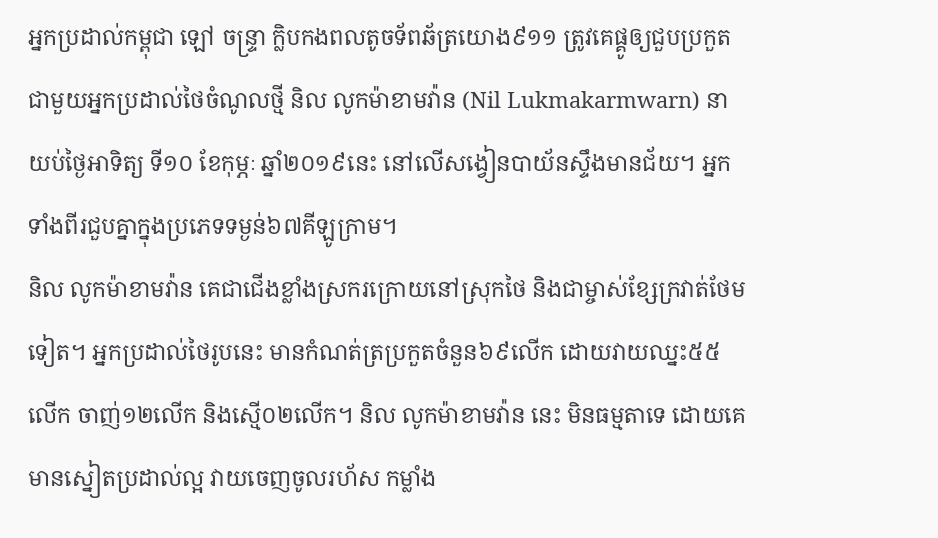អ្នកប្រដាល់កម្ពុជា ឡៅ ចន្ទ្រា ក្លិបកងពលតូចទ័ពឆ័ត្រយោង៩១១ ត្រូវគេផ្គូឲ្យជួបប្រកួតជាមួយអ្នកប្រដាល់ថៃចំណូលថ្មី និល លូកម៉ាខាមវ៉ាន (Nil Lukmakarmwarn) នាយប់ថ្ងៃអាទិត្យ ទី១០ ខែកុម្ភៈ ឆ្នាំ២០១៩នេះ នៅលើសង្វៀនបាយ័នស្ទឹងមានជ័យ។ អ្នកទាំងពីរជួបគ្នាក្នុងប្រភេទទម្ងន់៦៧គីឡូក្រាម។
និល លូកម៉ាខាមវ៉ាន គេជាជើងខ្លាំងស្រករក្រោយនៅស្រុកថៃ និងជាម្ចាស់ខ្សែក្រវាត់ថែមទៀត។ អ្នកប្រដាល់ថៃរូបនេះ មានកំណត់ត្រប្រកួតចំនួន៦៩លើក ដោយវាយឈ្នះ៥៥លើក ចាញ់១២លើក និងស្មើ០២លើក។ និល លូកម៉ាខាមវ៉ាន នេះ មិនធម្មតាទេ ដោយគេមានស្នៀតប្រដាល់ល្អ វាយចេញចូលរហ័ស កម្លាំង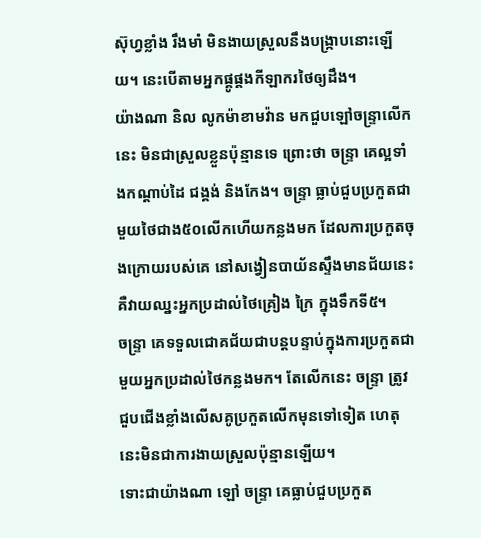ស៊ុហ្វខ្លាំង រឹងមាំ មិនងាយស្រួលនឹងបង្ក្រាបនោះឡើយ។ នេះបើតាមអ្នកផ្គូផ្គងកីឡាករថៃឲ្យដឹង។
យ៉ាងណា និល លូកម៉ាខាមវ៉ាន មកជួបឡៅចន្ទ្រាលើកនេះ មិនជាស្រួលខ្លួនប៉ុន្មានទេ ព្រោះថា ចន្ទ្រា គេល្អទាំងកណ្ដាប់ដៃ ជង្គង់ និងកែង។ ចន្ទ្រា ធ្លាប់ជួបប្រកួតជាមួយថៃជាង៥០លើកហើយកន្លងមក ដែលការប្រកួតចុងក្រោយរបស់គេ នៅសង្វៀនបាយ័នស្ទឹងមានជ័យនេះ គឺវាយឈ្នះអ្នកប្រដាល់ថៃគ្រៀង ក្រៃ ក្នុងទឹកទី៥។
ចន្ទ្រា គេទទួលជោគជ័យជាបន្តបន្ទាប់ក្នុងការប្រកួតជាមួយអ្នកប្រដាល់ថៃកន្លងមក។ តែលើកនេះ ចន្ទ្រា ត្រូវជួបជើងខ្លាំងលើសគូប្រកួតលើកមុនទៅទៀត ហេតុនេះមិនជាការងាយស្រួលប៉ុន្មានឡើយ។
ទោះជាយ៉ាងណា ឡៅ ចន្ទ្រា គេធ្លាប់ជួបប្រកួត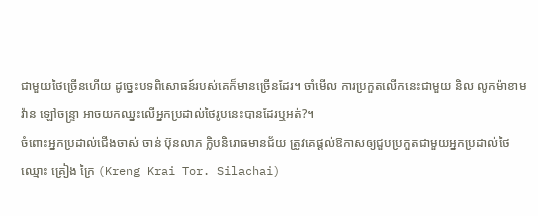ជាមួយថៃច្រើនហើយ ដូច្នេះបទពិសោធន៍របស់គេក៏មានច្រើនដែរ។ ចាំមើល ការប្រកួតលើកនេះជាមួយ និល លូកម៉ាខាមវ៉ាន ឡៅចន្ទ្រា អាចយកឈ្នះលើអ្នកប្រដាល់ថៃរូបនេះបានដែរឬអត់?។
ចំពោះអ្នកប្រដាល់ជើងចាស់ ចាន់ ប៊ុនលាភ ក្លិបនិរោធមានជ័យ ត្រូវគេផ្តល់ឱកាសឲ្យជួបប្រកួតជាមួយអ្នកប្រដាល់ថៃ ឈ្មោះ គ្រៀង ក្រៃ (Kreng Krai Tor. Silachai)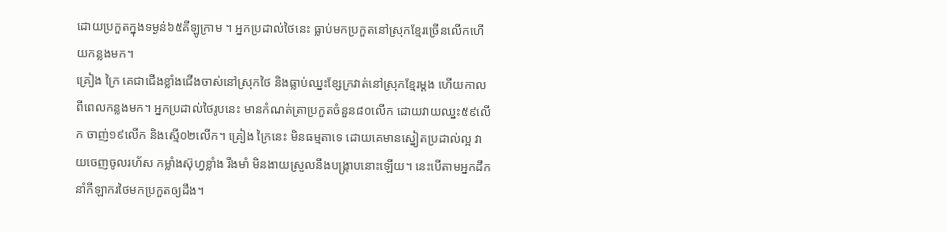ដោយប្រកួតក្នុងទម្ងន់៦៥គីឡូក្រាម ។ អ្នកប្រដាល់ថៃនេះ ធ្លាប់មកប្រកួតនៅស្រុកខ្មែរច្រើនលើកហើយកន្លងមក។
គ្រៀង ក្រៃ គេជាជើងខ្លាំងជើងចាស់នៅស្រុកថៃ និងធ្លាប់ឈ្នះខ្សែក្រវាត់នៅស្រុកខ្មែរម្តង ហើយកាលពីពេលកន្លងមក។ អ្នកប្រដាល់ថៃរូបនេះ មានកំណត់ត្រាប្រកួតចំនួន៨០លើក ដោយវាយឈ្នះ៥៩លើក ចាញ់១៩លើក និងស្មើ០២លើក។ គ្រៀង ក្រៃនេះ មិនធម្មតាទេ ដោយគេមានស្នៀតប្រដាល់ល្អ វាយចេញចូលរហ័ស កម្លាំងស៊ុហ្វខ្លាំង រឹងមាំ មិនងាយស្រួលនឹងបង្ក្រាបនោះឡើយ។ នេះបើតាមអ្នកដឹកនាំកីឡាករថៃមកប្រកួតឲ្យដឹង។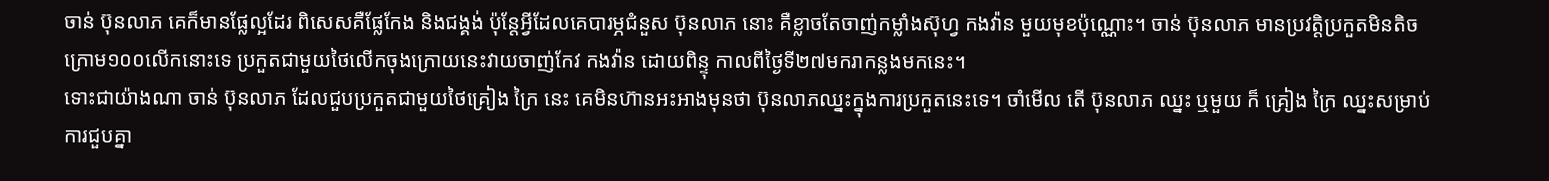ចាន់ ប៊ុនលាភ គេក៏មានផ្លែល្អដែរ ពិសេសគឺផ្លែកែង និងជង្គង់ ប៉ុន្តែអ្វីដែលគេបារម្ភជំនួស ប៊ុនលាភ នោះ គឺខ្លាចតែចាញ់កម្លាំងស៊ុហ្វ កងវ៉ាន មួយមុខប៉ុណ្ណោះ។ ចាន់ ប៊ុនលាភ មានប្រវត្តិប្រកួតមិនតិចក្រោម១០០លើកនោះទេ ប្រកួតជាមួយថៃលើកចុងក្រោយនេះវាយចាញ់កែវ កងវ៉ាន ដោយពិន្ទុ កាលពីថ្ងៃទី២៧មករាកន្លងមកនេះ។
ទោះជាយ៉ាងណា ចាន់ ប៊ុនលាភ ដែលជួបប្រកួតជាមួយថៃគ្រៀង ក្រៃ នេះ គេមិនហ៊ានអះអាងមុនថា ប៊ុនលាភឈ្នះក្នុងការប្រកួតនេះទេ។ ចាំមើល តើ ប៊ុនលាភ ឈ្នះ ឬមួយ ក៏ គ្រៀង ក្រៃ ឈ្នះសម្រាប់ការជួបគ្នា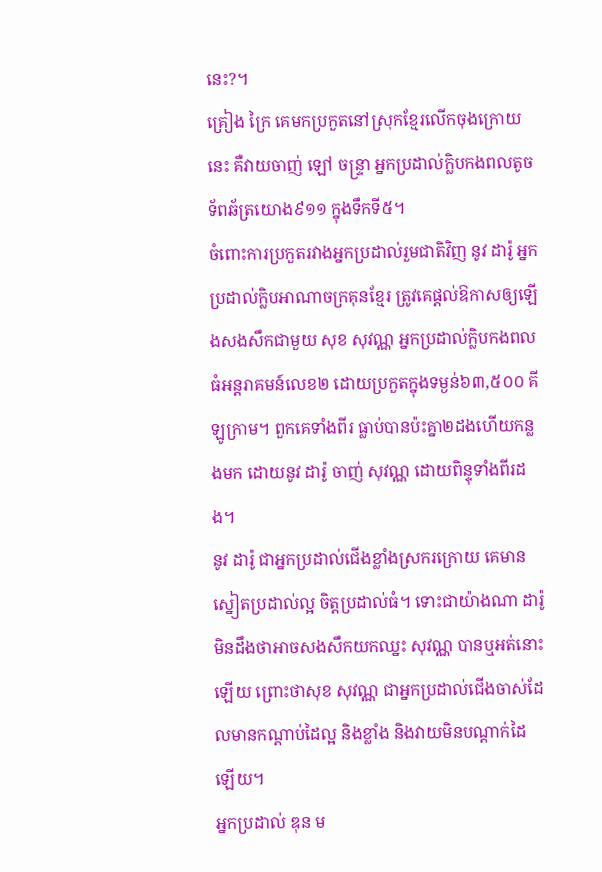នេះ?។
គ្រៀង ក្រៃ គេមកប្រកួតនៅស្រុកខ្មែរលើកចុងក្រោយនេះ គឺវាយចាញ់ ឡៅ ចន្ទ្រា អ្នកប្រដាល់ក្លិបកងពលតូចទ័ពឆ័ត្រយោង៩១១ ក្នុងទឹកទី៥។
ចំពោះការប្រកួតរវាងអ្នកប្រដាល់រួមជាតិវិញ នូវ ដារ៉ូ អ្នកប្រដាល់ក្លិបអាណាចក្រគុនខ្មែរ ត្រូវគេផ្តល់ឱកាសឲ្យឡើងសងសឹកជាមួយ សុខ សុវណ្ណ អ្នកប្រដាល់ក្លិបកងពលធំអន្តរាគមន៍លេខ២ ដោយប្រកួតក្នុងទម្ងន់៦៣,៥០០ គីឡូក្រាម។ ពួកគេទាំងពីរ ធ្លាប់បានប៉ះគ្នា២ដងហើយកន្លងមក ដោយនូវ ដារ៉ូ ចាញ់ សុវណ្ណ ដោយពិន្ទុទាំងពីរដង។
នូវ ដារ៉ូ ជាអ្នកប្រដាល់ជើងខ្លាំងស្រករក្រោយ គេមានស្នៀតប្រដាល់ល្អ ចិត្តប្រដាល់ធំ។ ទោះជាយ៉ាងណា ដារ៉ូ មិនដឹងថាអាចសងសឹកយកឈ្នះ សុវណ្ណ បានឬអត់នោះឡើយ ព្រោះថាសុខ សុវណ្ណ ជាអ្នកប្រដាល់ជើងចាស់ដែលមានកណ្តាប់ដៃល្អ និងខ្លាំង និងវាយមិនបណ្តាក់ដៃឡើយ។
អ្នកប្រដាល់ ឌុន ម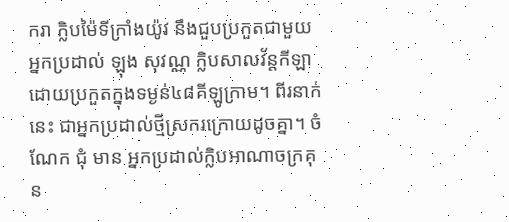ករា ក្លិបម៉ៃទីក្រាំងយ៉ូវ នឹងជួបប្រកួតជាមួយអ្នកប្រដាល់ ឡុង សុវណ្ណ ក្លិបសាលវ័ន្តកីឡា ដោយប្រកួតក្នុងទម្ងន់៤៨គីឡូក្រាម។ ពីរនាក់នេះ ជាអ្នកប្រដាល់ថ្មីស្រករក្រោយដូចគ្នា។ ចំណែក ជុំ មាន អ្នកប្រដាល់ក្លិបអាណាចក្រគុន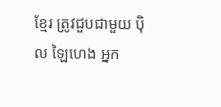ខ្មែរ ត្រូវជួបជាមួយ ប៉ិល ឡៃហេង អ្នក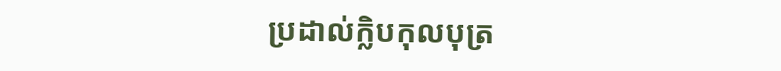ប្រដាល់ក្លិបកុលបុត្រ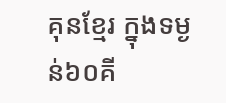គុនខ្មែរ ក្នុងទម្ងន់៦០គី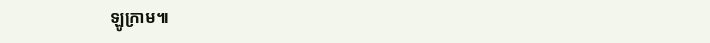ឡូក្រាម៕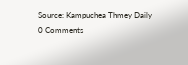Source: Kampuchea Thmey Daily
0 Comments